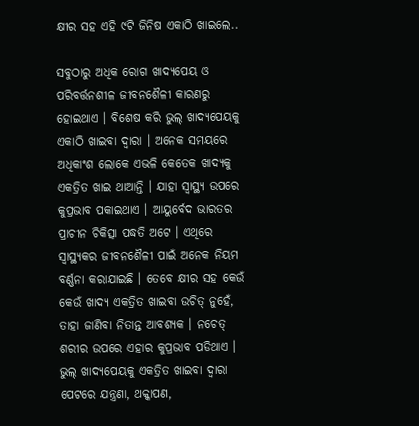କ୍ଷୀର ସହ ଏହି ୯ଟି ଜିନିଷ ଏକାଠି ଖାଇଲେ..

ସବୁଠାରୁ ଅଧିକ ରୋଗ ଖାଦ୍ୟପେୟ ଓ ପରିବର୍ତ୍ତନଶୀଳ ଜୀବନଶୈଳୀ କାରଣରୁ ହୋଇଥାଏ । ବିଶେଷ କରି ଭୁଲ୍‌ ଖାଦ୍ୟପେୟକୁ ଏକାଠି ଖାଇବା ଦ୍ୱାରା । ଅନେକ ସମୟରେ ଅଧିକାଂଶ ଲୋକେ ଏଭଳି କେତେକ ଖାଦ୍ୟକୁ ଏକତ୍ରିତ ଖାଇ ଥାଆନ୍ତି । ଯାହା ସ୍ୱାସ୍ଥ୍ୟ ଉପରେ କୁପ୍ରଭାବ ପକାଇଥାଏ । ଆୟୁର୍ବେଦ ଭାରତର ପ୍ରାଚୀନ ଚିକିତ୍ସା ପଦ୍ଧତି ଅଟେ । ଏଥିରେ ସ୍ୱାସ୍ଥ୍ୟକର ଜୀବନଶୈଳୀ ପାଇଁ ଅନେକ ନିୟମ ବର୍ଣ୍ଣନା କରାଯାଇଛି । ତେବେ କ୍ଷୀର ସହ କେଉଁ କେଉଁ ଖାଦ୍ୟ ଏକତ୍ରିତ ଖାଇବା ଉଚିତ୍‌ ନୁହେଁ, ତାହା ଜାଣିବା ନିତାନ୍ତ ଆବଶ୍ୟକ । ନଚେତ୍‌ ଶରୀର ଉପରେ ଏହାର କୁପ୍ରଭାବ ପଡିଥାଏ ।
ଭୁଲ୍‌ ଖାଦ୍ୟପେୟକୁ ଏକତ୍ରିତ ଖାଇବା ଦ୍ୱାରା ପେଟରେ ଯନ୍ତ୍ରଣା, ଥକ୍କାପଣ,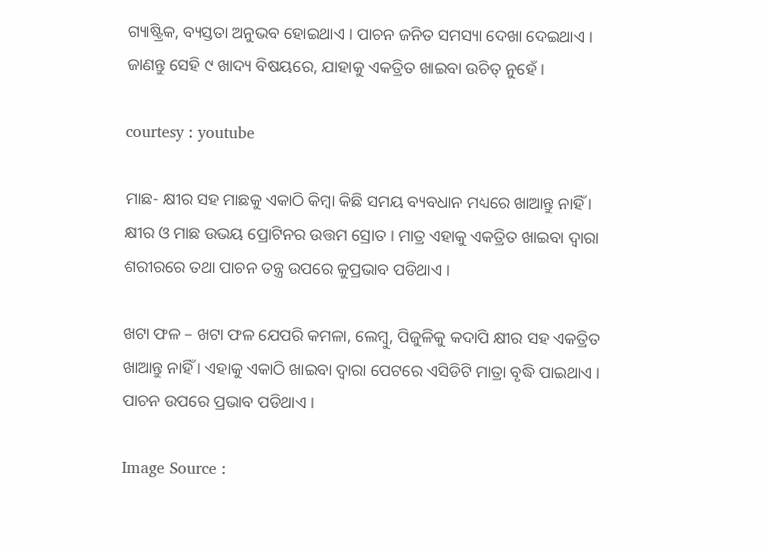ଗ୍ୟାଷ୍ଟ୍ରିକ, ବ୍ୟସ୍ତତା ଅନୁଭବ ହୋଇଥାଏ । ପାଚନ ଜନିତ ସମସ୍ୟା ଦେଖା ଦେଇଥାଏ । ଜାଣନ୍ତୁ ସେହି ୯ ଖାଦ୍ୟ ବିଷୟରେ, ଯାହାକୁ ଏକତ୍ରିତ ଖାଇବା ଉଚିତ୍‌ ନୁହେଁ ।

courtesy : youtube

ମାଛ- କ୍ଷୀର ସହ ମାଛକୁ ଏକାଠି କିମ୍ବା କିଛି ସମୟ ବ୍ୟବଧାନ ମଧ୍ୟରେ ଖାଆନ୍ତୁ ନାହିଁ । କ୍ଷୀର ଓ ମାଛ ଉଭୟ ପ୍ରୋଟିନର ଉତ୍ତମ ସ୍ରୋତ । ମାତ୍ର ଏହାକୁ ଏକତ୍ରିତ ଖାଇବା ଦ୍ୱାରା ଶରୀରରେ ତଥା ପାଚନ ତନ୍ତ୍ର ଉପରେ କୁପ୍ରଭାବ ପଡିଥାଏ ।

ଖଟା ଫଳ – ଖଟା ଫଳ ଯେପରି କମଳା, ଲେମ୍ବୁ, ପିଜୁଳିକୁ କଦାପି କ୍ଷୀର ସହ ଏକତ୍ରିତ ଖାଆନ୍ତୁ ନାହିଁ । ଏହାକୁ ଏକାଠି ଖାଇବା ଦ୍ୱାରା ପେଟରେ ଏସିଡିଟି ମାତ୍ରା ବୃଦ୍ଧି ପାଇଥାଏ । ପାଚନ ଉପରେ ପ୍ରଭାବ ପଡିଥାଏ ।

Image Source :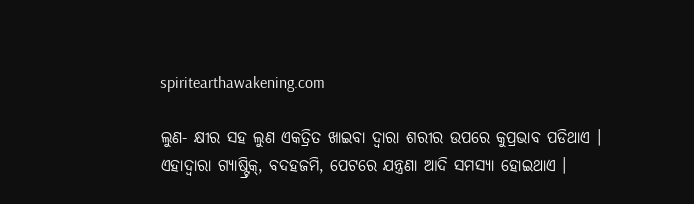spiritearthawakening.com

ଲୁଣ- କ୍ଷୀର ସହ ଲୁଣ ଏକତ୍ରିତ ଖାଇବା ଦ୍ୱାରା ଶରୀର ଉପରେ କୁପ୍ରଭାବ ପଡିଥାଏ । ଏହାଦ୍ୱାରା ଗ୍ୟାଷ୍ଟ୍ରିକ୍‌, ବଦହଜମି, ପେଟରେ ଯନ୍ତ୍ରଣା ଆଦି ସମସ୍ୟା ହୋଇଥାଏ ।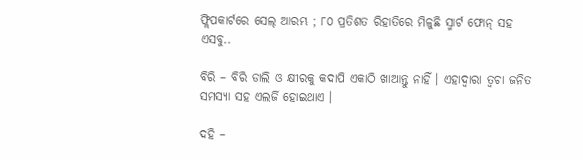ଫ୍ଲିପକାର୍ଟରେ ସେଲ୍‌ ଆରମ୍ଭ ; ୮୦ ପ୍ରତିଶତ ରିହାତିରେ ମିଳୁଛି ସ୍ମାର୍ଟ ଫୋନ୍‌ ସହ ଏସବୁ..

ବିରି – ବିରି ଡାଲି ଓ କ୍ଷୀରକୁ କଦାପି ଏକାଠି ଖାଆନ୍ତୁ ନାହିଁ । ଏହାଦ୍ୱାରା ତ୍ୱଚା ଜନିତ ସମସ୍ୟା ସହ ଏଲର୍ଜି ହୋଇଥାଏ ।

ଦହି –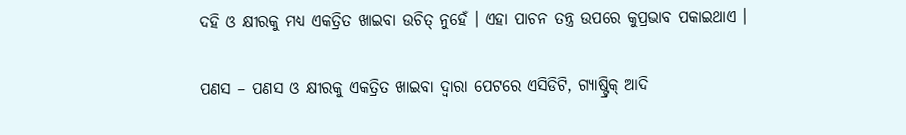ଦହି ଓ କ୍ଷୀରକୁ ମଧ୍ୟ ଏକତ୍ରିତ ଖାଇବା ଉଚିତ୍‌ ନୁହେଁ । ଏହା ପାଚନ ତନ୍ତ୍ର ଉପରେ କୁପ୍ରଭାବ ପକାଇଥାଏ ।

ପଣସ – ପଣସ ଓ କ୍ଷୀରକୁ ଏକତ୍ରିତ ଖାଇବା ଦ୍ୱାରା ପେଟରେ ଏସିଡିଟି, ଗ୍ୟାଷ୍ଟ୍ରିକ୍‌ ଆଦି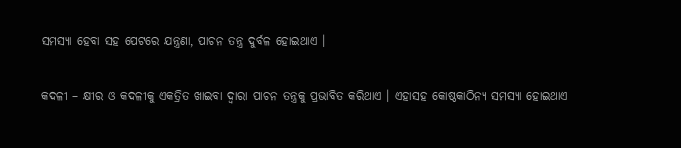ସମସ୍ୟା ହେବା ସହ ପେଟରେ ଯନ୍ତ୍ରଣା, ପାଚନ ତନ୍ତ୍ର ଦୁର୍ବଳ ହୋଇଥାଏ ।

କଦଳୀ – କ୍ଷୀର ଓ କଦଳୀକୁ ଏକତ୍ରିତ ଖାଇବା ଦ୍ୱାରା ପାଚନ ତନ୍ତ୍ରକୁ ପ୍ରଭାବିତ କରିଥାଏ । ଏହାସହ କୋଷ୍ଠକାଠିନ୍ୟ ସମସ୍ୟା ହୋଇଥାଏ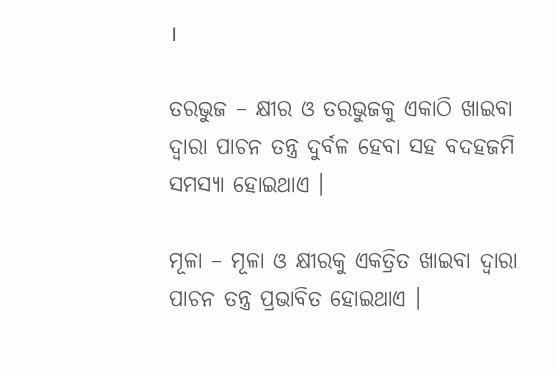।

ତରଭୁଜ – କ୍ଷୀର ଓ ତରଭୁଜକୁ ଏକାଠି ଖାଇବା ଦ୍ୱାରା ପାଚନ ତନ୍ତ୍ର ଦୁର୍ବଳ ହେବା ସହ ବଦହଜମି ସମସ୍ୟା ହୋଇଥାଏ ।

ମୂଳା – ମୂଳା ଓ କ୍ଷୀରକୁ ଏକତ୍ରିତ ଖାଇବା ଦ୍ୱାରା ପାଚନ ତନ୍ତ୍ର ପ୍ରଭାବିତ ହୋଇଥାଏ ।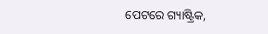ପେଟରେ ଗ୍ୟାଷ୍ଟ୍ରିକ,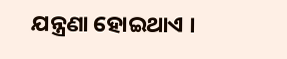ଯନ୍ତ୍ରଣା ହୋଇଥାଏ ।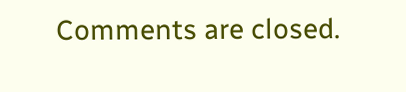Comments are closed.